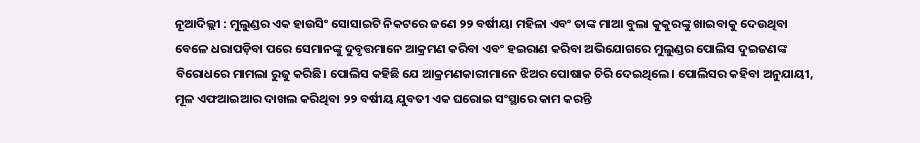ନୂଆଦିଲ୍ଲୀ : ମୁଲୁଣ୍ଡର ଏକ ହାଉସିଂ ସୋସାଇଟି ନିକଟରେ ଜଣେ ୨୨ ବର୍ଷୀୟା ମହିଳା ଏବଂ ତାଙ୍କ ମାଆ ବୁଲା କୁକୁରଙ୍କୁ ଖାଇବାକୁ ଦେଉଥିବା ବେଳେ ଧରାପଡ଼ିବା ପରେ ସେମାନଙ୍କୁ ଦୁବୃତ୍ତମାନେ ଆକ୍ରମଣ କରିବା ଏବଂ ହଇରାଣ କରିବା ଅଭିଯୋଗରେ ମୁଲୁଣ୍ଡର ପୋଲିସ ଦୁଇଜଣଙ୍କ ବିରୋଧରେ ମାମଲା ରୁଜୁ କରିଛି। ପୋଲିସ କହିଛି ଯେ ଆକ୍ରମଣକାରୀମାନେ ଝିଅର ପୋଷାକ ଚିରି ଦେଇଥିଲେ। ପୋଲିସର କହିବା ଅନୁଯାୟୀ, ମୂଳ ଏଫଆଇଆର ଦାଖଲ କରିଥିବା ୨୨ ବର୍ଷୀୟ ଯୁବତୀ ଏକ ଘରୋଇ ସଂସ୍ଥାରେ କାମ କରନ୍ତି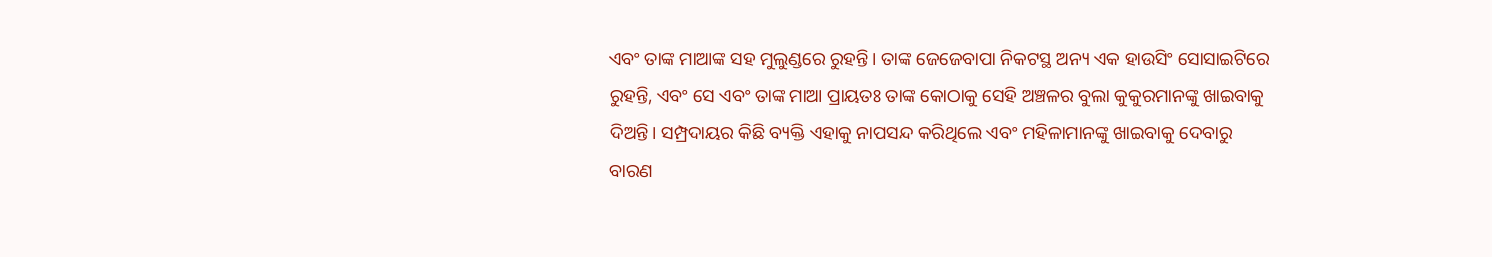ଏବଂ ତାଙ୍କ ମାଆଙ୍କ ସହ ମୁଲୁଣ୍ଡରେ ରୁହନ୍ତି। ତାଙ୍କ ଜେଜେବାପା ନିକଟସ୍ଥ ଅନ୍ୟ ଏକ ହାଉସିଂ ସୋସାଇଟିରେ ରୁହନ୍ତି, ଏବଂ ସେ ଏବଂ ତାଙ୍କ ମାଆ ପ୍ରାୟତଃ ତାଙ୍କ କୋଠାକୁ ସେହି ଅଞ୍ଚଳର ବୁଲା କୁକୁରମାନଙ୍କୁ ଖାଇବାକୁ ଦିଅନ୍ତି। ସମ୍ପ୍ରଦାୟର କିଛି ବ୍ୟକ୍ତି ଏହାକୁ ନାପସନ୍ଦ କରିଥିଲେ ଏବଂ ମହିଳାମାନଙ୍କୁ ଖାଇବାକୁ ଦେବାରୁ ବାରଣ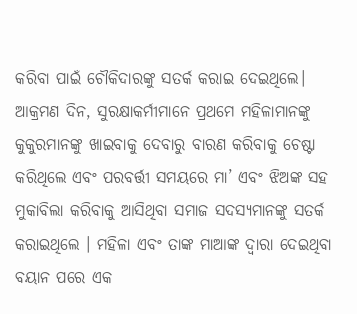କରିବା ପାଇଁ ଚୌକିଦାରଙ୍କୁ ସତର୍କ କରାଇ ଦେଇଥିଲେ। ଆକ୍ରମଣ ଦିନ, ସୁରକ୍ଷାକର୍ମୀମାନେ ପ୍ରଥମେ ମହିଳାମାନଙ୍କୁ କୁକୁରମାନଙ୍କୁ ଖାଇବାକୁ ଦେବାରୁ ବାରଣ କରିବାକୁ ଚେଷ୍ଟା କରିଥିଲେ ଏବଂ ପରବର୍ତ୍ତୀ ସମୟରେ ମା’ ଏବଂ ଝିଅଙ୍କ ସହ ମୁକାବିଲା କରିବାକୁ ଆସିଥିବା ସମାଜ ସଦସ୍ୟମାନଙ୍କୁ ସତର୍କ କରାଇଥିଲେ । ମହିଳା ଏବଂ ତାଙ୍କ ମାଆଙ୍କ ଦ୍ୱାରା ଦେଇଥିବା ବୟାନ ପରେ ଏକ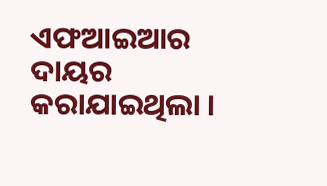ଏଫଆଇଆର ଦାୟର କରାଯାଇଥିଲା ।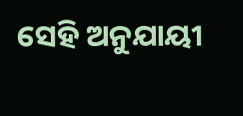ସେହି ଅନୁଯାୟୀ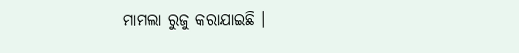ମାମଲା ରୁଜୁ କରାଯାଇଛି ।